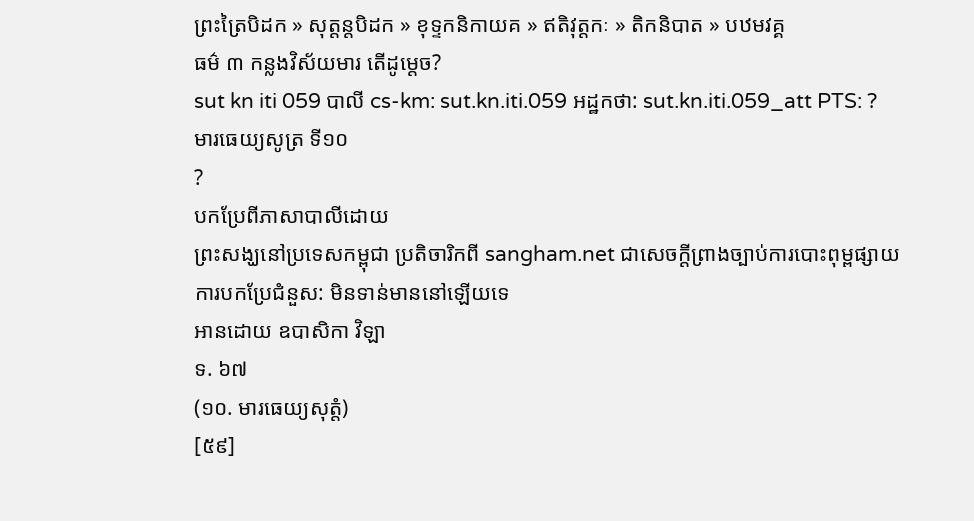ព្រះត្រៃបិដក » សុត្តន្តបិដក » ខុទ្ទកនិកាយគ » ឥតិវុត្តកៈ » តិកនិបាត » បឋមវគ្គ
ធម៌ ៣ កន្លងវិស័យមារ តើដូម្តេច?
sut kn iti 059 បាលី cs-km: sut.kn.iti.059 អដ្ឋកថា: sut.kn.iti.059_att PTS: ?
មារធេយ្យសូត្រ ទី១០
?
បកប្រែពីភាសាបាលីដោយ
ព្រះសង្ឃនៅប្រទេសកម្ពុជា ប្រតិចារិកពី sangham.net ជាសេចក្តីព្រាងច្បាប់ការបោះពុម្ពផ្សាយ
ការបកប្រែជំនួស: មិនទាន់មាននៅឡើយទេ
អានដោយ ឧបាសិកា វិឡា
ទ. ៦៧
(១០. មារធេយ្យសុត្តំ)
[៥៩]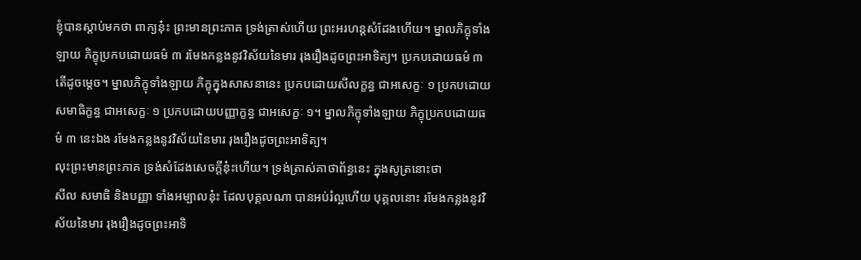ខ្ញុំបានស្ដាប់មកថា ពាក្យនុ៎ះ ព្រះមានព្រះភាគ ទ្រង់ត្រាស់ហើយ ព្រះអរហន្តសំដែងហើយ។ ម្នាលភិក្ខុទាំងឡាយ ភិក្ខុប្រកបដោយធម៌ ៣ រមែងកន្លងនូវវិស័យនៃមារ រុងរឿងដូចព្រះអាទិត្យ។ ប្រកបដោយធម៌ ៣ តើដូចម្ដេច។ ម្នាលភិក្ខុទាំងឡាយ ភិក្ខុក្នុងសាសនានេះ ប្រកបដោយសីលក្ខន្ធ ជាអសេក្ខៈ ១ ប្រកបដោយសមាធិក្ខន្ធ ជាអសេក្ខៈ ១ ប្រកបដោយបញ្ញាក្ខន្ធ ជាអសេក្ខៈ ១។ ម្នាលភិក្ខុទាំងឡាយ ភិក្ខុប្រកបដោយធម៌ ៣ នេះឯង រមែងកន្លងនូវវិស័យនៃមារ រុងរឿងដូចព្រះអាទិត្យ។
លុះព្រះមានព្រះភាគ ទ្រង់សំដែងសេចក្ដីនុ៎ះហើយ។ ទ្រង់ត្រាស់គាថាព័ន្ធនេះ ក្នុងសូត្រនោះថា
សីល សមាធិ និងបញ្ញា ទាំងអម្បាលនុ៎ះ ដែលបុគ្គលណា បានអប់រំល្អហើយ បុគ្គលនោះ រមែងកន្លងនូវវិស័យនៃមារ រុងរឿងដូចព្រះអាទិ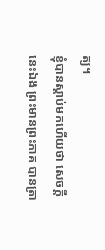ត្យ។
ខ្ញុំបានស្ដាប់មកហើយថា សេចក្ដីនេះឯង ព្រះមានព្រះភាគ បានត្រា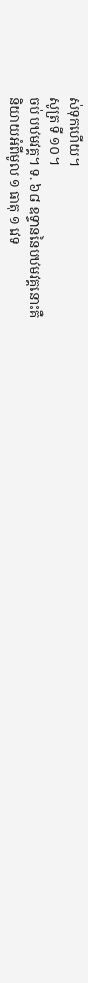ស់ទុកហើយ។
សូត្រ ទី ១០។
ចប់ បឋមវគ្គ។ ទ. ៦៨ ឧទ្ទាននៃបឋមវគ្គនោះគឺ
និយាយអំពីមូល ១ ធាតុ ១ វេទ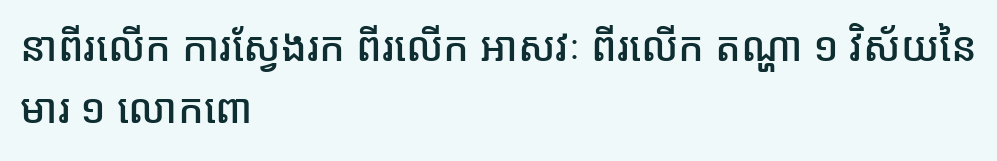នាពីរលើក ការស្វែងរក ពីរលើក អាសវៈ ពីរលើក តណ្ហា ១ វិស័យនៃមារ ១ លោកពោ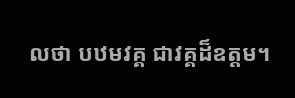លថា បឋមវគ្គ ជាវគ្គដ៏ឧត្តម។